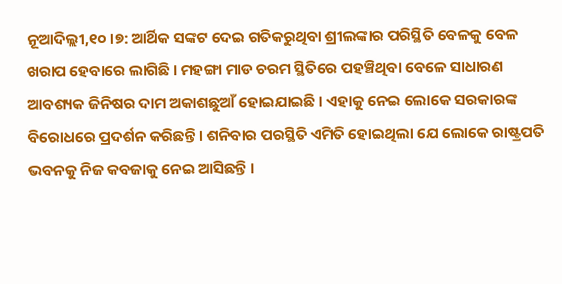ନୂଆଦିଲ୍ଲୀ,୧୦ ।୭: ଆର୍ଥିକ ସଙ୍କଟ ଦେଇ ଗତିକରୁଥିବା ଶ୍ରୀଲଙ୍କାର ପରିସ୍ଥିତି ବେଳକୁ ବେଳ ଖରାପ ହେବାରେ ଲାଗିଛି । ମହଙ୍ଗା ମାଡ ଚରମ ସ୍ଥିତିରେ ପହଞ୍ଚିଥିବା ବେଳେ ସାଧାରଣ ଆବଶ୍ୟକ ଜିନିଷର ଦାମ ଅକାଶଛୁଆଁ ହୋଇଯାଇଛି । ଏହାକୁ ନେଇ ଲୋକେ ସରକାରଙ୍କ ବିରୋଧରେ ପ୍ରଦର୍ଶନ କରିଛନ୍ତି । ଶନିବାର ପରସ୍ଥିତି ଏମିତି ହୋଇଥିଲା ଯେ ଲୋକେ ରାଷ୍ଟ୍ରପତି ଭବନକୁ ନିଜ କବଜାକୁ ନେଇ ଆସିଛନ୍ତି ।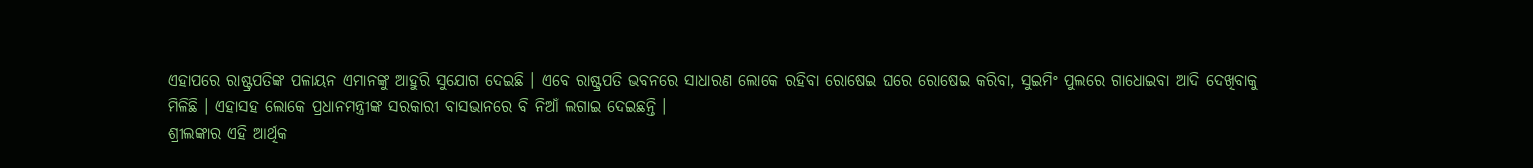ଏହାପରେ ରାଷ୍ଟ୍ରପତିଙ୍କ ପଳାୟନ ଏମାନଙ୍କୁ ଆହୁରି ସୁଯୋଗ ଦେଇଛି । ଏବେ ରାଷ୍ଟ୍ରପତି ଭବନରେ ସାଧାରଣ ଲୋକେ ରହିବା ରୋଷେଇ ଘରେ ରୋଷେଇ କରିବା, ସୁଇମିଂ ପୁଲରେ ଗାଧୋଇବା ଆଦି ଦେଖିବାକୁ ମିଳିଛି । ଏହାସହ ଲୋକେ ପ୍ରଧାନମନ୍ତ୍ରୀଙ୍କ ସରକାରୀ ବାସଭାନରେ ବି ନିଆଁ ଲଗାଇ ଦେଇଛନ୍ତି ।
ଶ୍ରୀଲଙ୍କାର ଏହି ଆର୍ଥିକ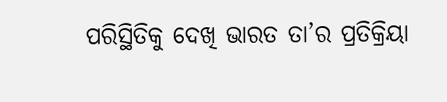ପରିସ୍ଥିତିକୁ ଦେଖି ଭାରତ ତା’ର ପ୍ରତିକ୍ରିୟା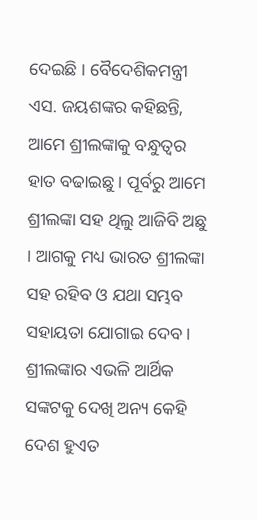ଦେଇଛି । ବୈଦେଶିକମନ୍ତ୍ରୀ ଏସ. ଜୟଶଙ୍କର କହିଛନ୍ତି, ଆମେ ଶ୍ରୀଲଙ୍କାକୁ ବନ୍ଧୁତ୍ୱର ହାତ ବଢାଇଛୁ । ପୂର୍ବରୁ ଆମେ ଶ୍ରୀଲଙ୍କା ସହ ଥିଲୁ ଆଜିବି ଅଛୁ । ଆଗକୁ ମଧ୍ୟ ଭାରତ ଶ୍ରୀଲଙ୍କା ସହ ରହିବ ଓ ଯଥା ସମ୍ଭବ ସହାୟତା ଯୋଗାଇ ଦେବ ।
ଶ୍ରୀଲଙ୍କାର ଏଭଳି ଆର୍ଥିକ ସଙ୍କଟକୁ ଦେଖି ଅନ୍ୟ କେହି ଦେଶ ହୁଏତ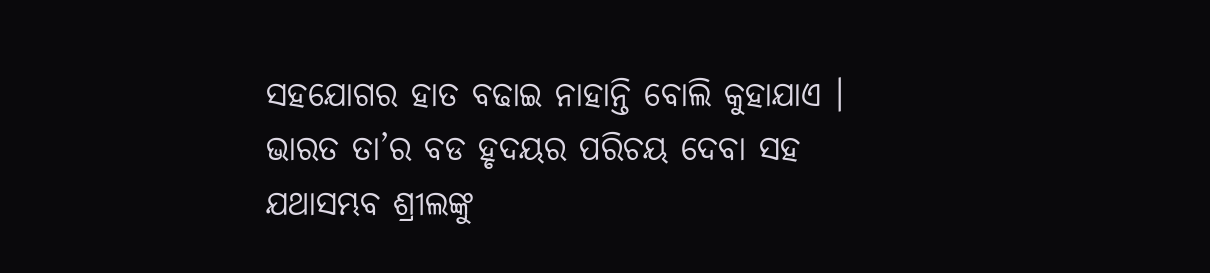ସହଯୋଗର ହାତ ବଢାଇ ନାହାନ୍ତି ବୋଲି କୁହାଯାଏ । ଭାରତ ତା’ର ବଡ ହୃଦୟର ପରିଚୟ ଦେବା ସହ ଯଥାସମ୍ଭବ ଶ୍ରୀଲଙ୍କୁ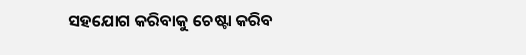ସହଯୋଗ କରିବାକୁ ଚେଷ୍ଟା କରିବ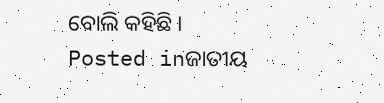ବୋଲି କହିଛି ।
Posted inଜାତୀୟ